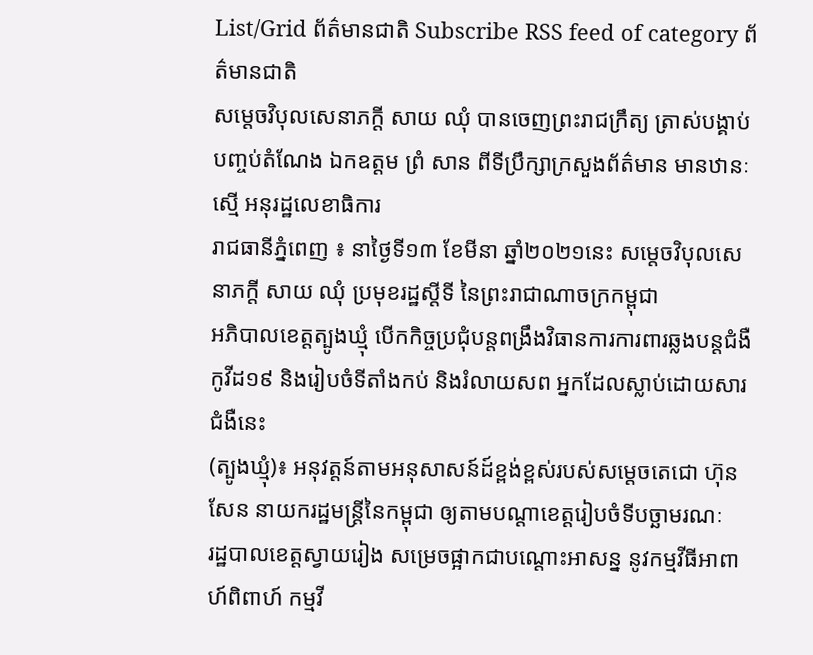List/Grid ព័ត៌មានជាតិ Subscribe RSS feed of category ព័ត៌មានជាតិ
សម្តេចវិបុលសេនាភក្តី សាយ ឈុំ បានចេញព្រះរាជក្រឹត្យ ត្រាស់បង្គាប់ បញ្ចប់តំណែង ឯកឧត្តម ព្រំ សាន ពីទីប្រឹក្សាក្រសួងព័ត៌មាន មានឋានៈស្មើ អនុរដ្ឋលេខាធិការ
រាជធានីភ្នំពេញ ៖ នាថ្ងៃទី១៣ ខែមីនា ឆ្នាំ២០២១នេះ សម្តេចវិបុលសេនាភក្តី សាយ ឈុំ ប្រមុខរដ្ឋស្តីទី នៃព្រះរាជាណាចក្រកម្ពុជា
អភិបាលខេត្តត្បូងឃ្មុំ បើកកិច្ចប្រជុំបន្តពង្រឹងវិធានការការពារឆ្លងបន្តជំងឺកូវីដ១៩ និងរៀបចំទីតាំងកប់ និងរំលាយសព អ្នកដែលស្លាប់ដោយសារជំងឺនេះ
(ត្បូងឃ្មុំ)៖ អនុវត្តន៍តាមអនុសាសន៍ដ៍ខ្ពង់ខ្ពស់របស់សម្តេចតេជោ ហ៊ុន សែន នាយករដ្ឋមន្ត្រីនៃកម្ពុជា ឲ្យតាមបណ្តាខេត្តរៀបចំទីបច្ឆាមរណៈ
រដ្ឋបាលខេត្តស្វាយរៀង សម្រេចផ្អាកជាបណ្តោះអាសន្ន នូវកម្មវីធីអាពាហ៍ពិពាហ៍ កម្មវី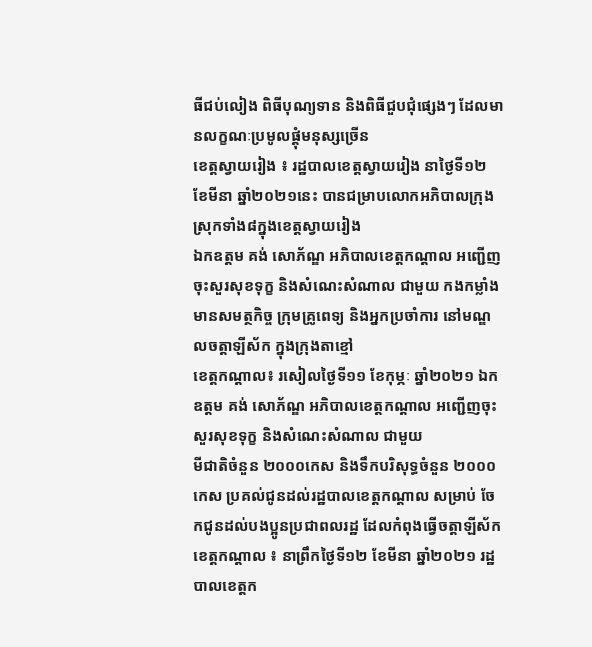ធីជប់លៀង ពិធីបុណ្យទាន និងពិធីជួបជុំផ្សេងៗ ដែលមានលក្ខណៈប្រមូលផ្តុំមនុស្សច្រើន
ខេត្តស្វាយរៀង ៖ រដ្ឋបាលខេត្តស្វាយរៀង នាថ្ងៃទី១២ ខែមីនា ឆ្នាំ២០២១នេះ បានជម្រាបលោកអភិបាលក្រុងស្រុកទាំង៨ក្នុងខេត្តស្វាយរៀង
ឯកឧត្តម គង់ សោភ័ណ្ឌ អភិបាលខេត្តកណ្ដាល អញ្ជើញចុះសួរសុខទុក្ខ និងសំណេះសំណាល ជាមួយ កងកម្លាំងមានសមត្ថកិច្ច ក្រុមគ្រូពេទ្យ និងអ្នកប្រចាំការ នៅមណ្ឌលចត្តាឡីស័ក ក្នុងក្រុងតាខ្មៅ
ខេត្តកណ្តាល៖ រសៀលថ្ងៃទី១១ ខែកុម្ភៈ ឆ្នាំ២០២១ ឯកឧត្តម គង់ សោភ័ណ្ឌ អភិបាលខេត្តកណ្ដាល អញ្ជើញចុះសួរសុខទុក្ខ និងសំណេះសំណាល ជាមួយ
មីជាតិចំនួន ២០០០កេស និងទឹកបរិសុទ្ធចំនួន ២០០០កេស ប្រគល់ជូនដល់រដ្ឋបាលខេត្តកណ្តាល សម្រាប់ ចែកជូនដល់បងប្អូនប្រជាពលរដ្ឋ ដែលកំពុងធ្វើចត្តាឡីស័ក
ខេត្តកណ្តាល ៖ នាព្រឹកថ្ងៃទី១២ ខែមីនា ឆ្នាំ២០២១ រដ្ឋបាលខេត្តក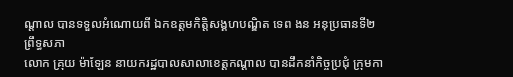ណ្ដាល បានទទួលអំណោយពី ឯកឧត្តមកិត្តិសង្គហបណ្ឌិត ទេព ងន អនុប្រធានទី២ ព្រឹទ្ធសភា
លោក គ្រុយ ម៉ាឡែន នាយករដ្ឋបាលសាលាខេត្តកណ្ដាល បានដឹកនាំកិច្ចប្រជុំ ក្រុមកា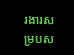រងារសម្របស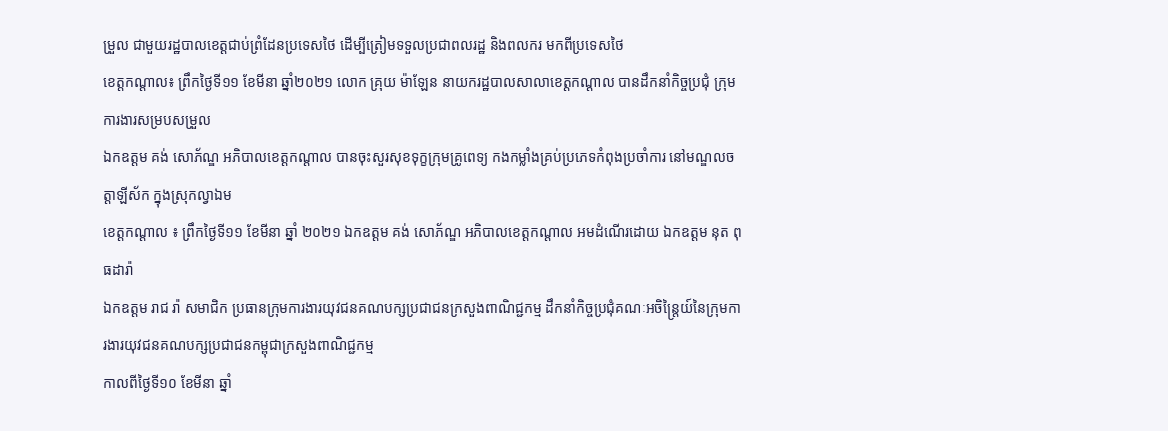ម្រួល ជាមួយរដ្ឋបាលខេត្តជាប់ព្រំដែនប្រទេសថៃ ដើម្បីត្រៀមទទួលប្រជាពលរដ្ឋ និងពលករ មកពីប្រទេសថៃ
ខេត្តកណ្តាល៖ ព្រឹកថ្ងៃទី១១ ខែមីនា ឆ្នាំ២០២១ លោក គ្រុយ ម៉ាឡែន នាយករដ្ឋបាលសាលាខេត្តកណ្ដាល បានដឹកនាំកិច្ចប្រជុំ ក្រុមការងារសម្របសម្រួល
ឯកឧត្តម គង់ សោភ័ណ្ឌ អភិបាលខេត្តកណ្តាល បានចុះសួរសុខទុក្ខក្រុមគ្រូពេទ្យ កងកម្លាំងគ្រប់ប្រភេទកំពុងប្រចាំការ នៅមណ្ឌលចត្តាឡីស័ក ក្នុងស្រុកល្វាឯម
ខេត្តកណ្តាល ៖ ព្រឹកថ្ងៃទី១១ ខែមីនា ឆ្នាំ ២០២១ ឯកឧត្តម គង់ សោភ័ណ្ឌ អភិបាលខេត្តកណ្តាល អមដំណើរដោយ ឯកឧត្តម នុត ពុធដារ៉ា
ឯកឧត្ដម រាជ រ៉ា សមាជិក ប្រធានក្រុមការងារយុវជនគណបក្សប្រជាជនក្រសួងពាណិជ្ជកម្ម ដឹកនាំកិច្ចប្រជុំគណៈអចិន្ត្រៃយ៍នៃក្រុមការងារយុវជនគណបក្សប្រជាជនកម្ពុជាក្រសួងពាណិជ្ជកម្ម
កាលពីថ្ងៃទី១០ ខែមីនា ឆ្នាំ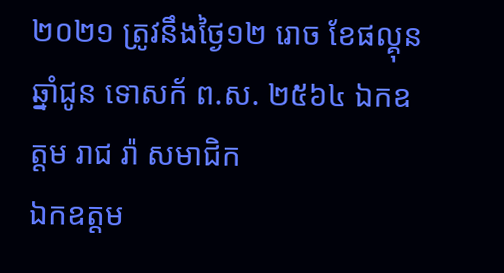២០២១ ត្រូវនឹងថ្ងៃ១២ រោច ខែផល្គុន ឆ្នាំជូន ទោសក័ ព.ស. ២៥៦៤ ឯកឧត្ដម រាជ រ៉ា សមាជិក
ឯកឧត្តម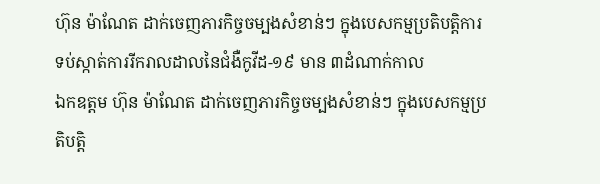ហ៊ុន ម៉ាណែត ដាក់ចេញភារកិច្ចចម្បងសំខាន់ៗ ក្នុងបេសកម្មប្រតិបត្តិការទប់ស្កាត់ការរីករាលដាលនៃជំងឺកូវីដ-១៩ មាន ៣ដំណាក់កាល
ឯកឧត្តម ហ៊ុន ម៉ាណែត ដាក់ចេញភារកិច្ចចម្បងសំខាន់ៗ ក្នុងបេសកម្មប្រតិបត្តិ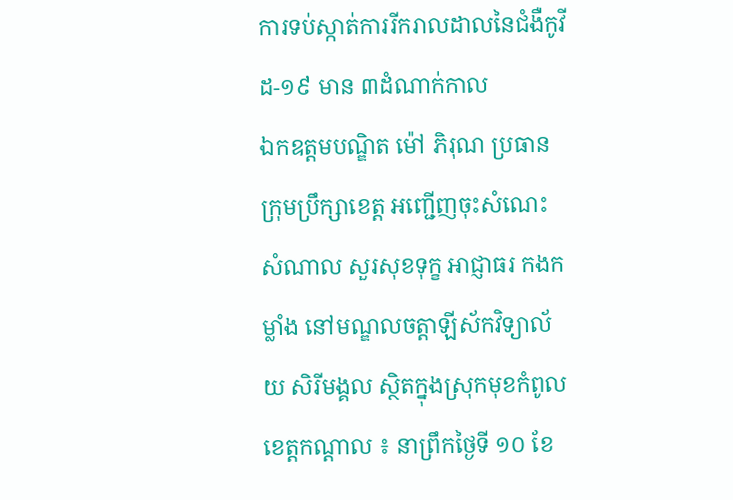ការទប់ស្កាត់ការរីករាលដាលនៃជំងឺកូវីដ-១៩ មាន ៣ដំណាក់កាល
ឯកឧត្ដមបណ្ឌិត ម៉ៅ ភិរុណ ប្រធានក្រុមប្រឹក្សាខេត្ត អញ្ជើញចុះសំណេះសំណាល សួរសុខទុក្ខ អាជ្ញាធរ កងកម្លាំង នៅមណ្ឌលចត្តាឡីស័កវិទ្យាល័យ សិរីមង្គល ស្ថិតក្នុងស្រុកមុខកំពូល
ខេត្តកណ្តាល ៖ នាព្រឹកថ្ងៃទី ១០ ខែ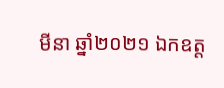មីនា ឆ្នាំ២០២១ ឯកឧត្ដ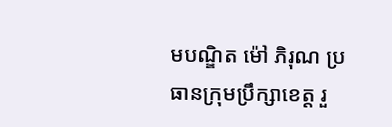មបណ្ឌិត ម៉ៅ ភិរុណ ប្រធានក្រុមប្រឹក្សាខេត្ត រួ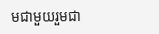មជាមួយរួមជា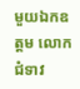មួយឯកឧត្តម លោកជំទាវ